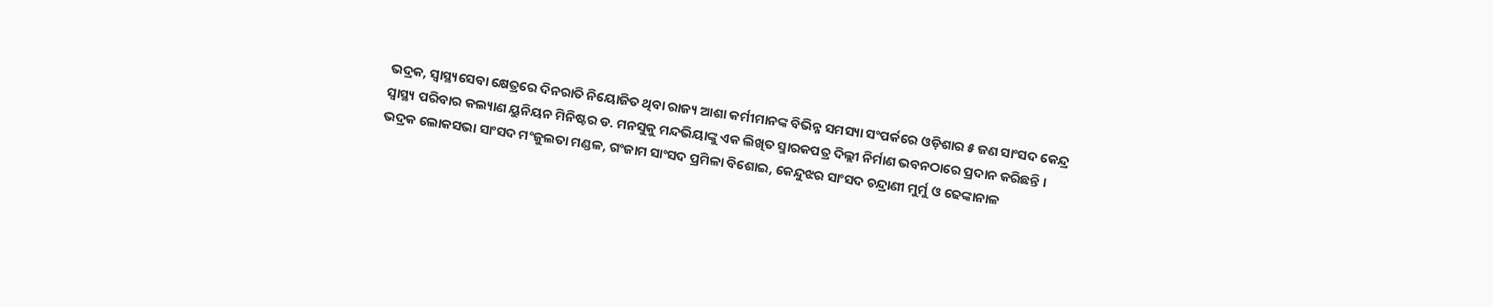ଭଦ୍ରକ, ସ୍ୱାସ୍ଥ୍ୟସେବା କ୍ଷେତ୍ରରେ ଦିନରାତି ନିୟୋଜିତ ଥିବା ରାଜ୍ୟ ଆଶା କର୍ମୀମାନଙ୍କ ବିଭିନ୍ନ ସମସ୍ୟା ସଂପର୍କରେ ଓଡ଼ିଶାର ୫ ଜଣ ସାଂସଦ କେନ୍ଦ୍ର ସ୍ୱାସ୍ଥ୍ୟ ପରିବାର କଲ୍ୟାଣ ୟୁନିୟନ ମିନିଷ୍ଟର ଡ. ମନସୁକୁ ମନ୍ଦଭିୟାଙ୍କୁ ଏକ ଲିଖିତ ସ୍ମାରକପତ୍ର ଦିଲ୍ଲୀ ନିର୍ମାଣ ଭବନଠାରେ ପ୍ରଦାନ କରିଛନ୍ତି । ଭଦ୍ରକ ଲୋକସଭା ସାଂସଦ ମଂଜୁଲତା ମଣ୍ଡଳ, ଗଂଜାମ ସାଂସଦ ପ୍ରମିଳା ବିଶୋଇ, କେନ୍ଦୁଝର ସାଂସଦ ଚନ୍ଦ୍ରାଣୀ ମୁର୍ମୁ ଓ ଢେଙ୍କାନାଳ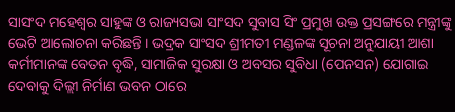ସାସଂଦ ମହେଶ୍ୱର ସାହୁଙ୍କ ଓ ରାଜ୍ୟସଭା ସାଂସଦ ସୁବାସ ସିଂ ପ୍ରମୁଖ ଉକ୍ତ ପ୍ରସଙ୍ଗରେ ମନ୍ତ୍ରୀଙ୍କୁ ଭେଟି ଆଲୋଚନା କରିଛନ୍ତି । ଭଦ୍ରକ ସାଂସଦ ଶ୍ରୀମତୀ ମଣ୍ଡଳଙ୍କ ସୂଚନା ଅନୁଯାୟୀ ଆଶା କର୍ମୀମାନଙ୍କ ବେତନ ବୃଦ୍ଧି, ସାମାଜିକ ସୁରକ୍ଷା ଓ ଅବସର ସୁବିଧା (ପେନସନ) ଯୋଗାଇ ଦେବାକୁ ଦିଲ୍ଲୀ ନିର୍ମାଣ ଭବନ ଠାରେ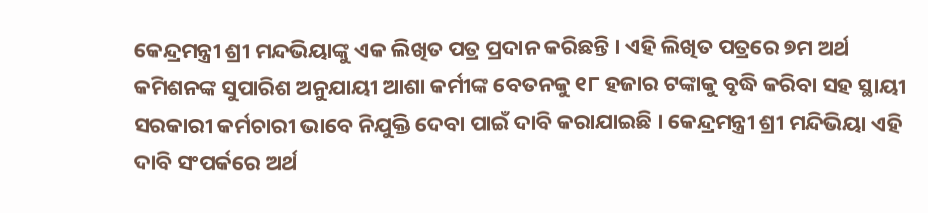କେନ୍ଦ୍ରମନ୍ତ୍ରୀ ଶ୍ରୀ ମନ୍ଦଭିୟାଙ୍କୁ ଏକ ଲିଖିତ ପତ୍ର ପ୍ରଦାନ କରିଛନ୍ତି । ଏହି ଲିଖିତ ପତ୍ରରେ ୭ମ ଅର୍ଥ କମିଶନଙ୍କ ସୁପାରିଶ ଅନୁଯାୟୀ ଆଶା କର୍ମୀଙ୍କ ବେତନକୁ ୧୮ ହଜାର ଟଙ୍କାକୁ ବୃଦ୍ଧି କରିବା ସହ ସ୍ଥାୟୀ ସରକାରୀ କର୍ମଚାରୀ ଭାବେ ନିଯୁକ୍ତି ଦେବା ପାଇଁ ଦାବି କରାଯାଇଛି । କେନ୍ଦ୍ରମନ୍ତ୍ରୀ ଶ୍ରୀ ମନ୍ଦିଭିୟା ଏହି ଦାବି ସଂପର୍କରେ ଅର୍ଥ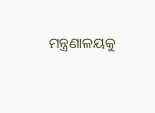ମନ୍ତ୍ରଣାଳୟକୁ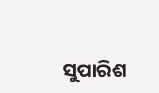ସୁପାରିଶ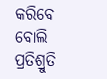କରିବେ ବୋଲି ପ୍ରତିଶ୍ରୁତି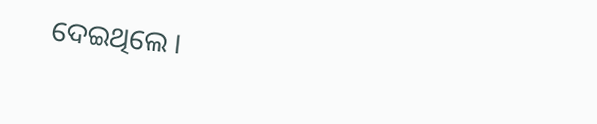ଦେଇଥିଲେ ।